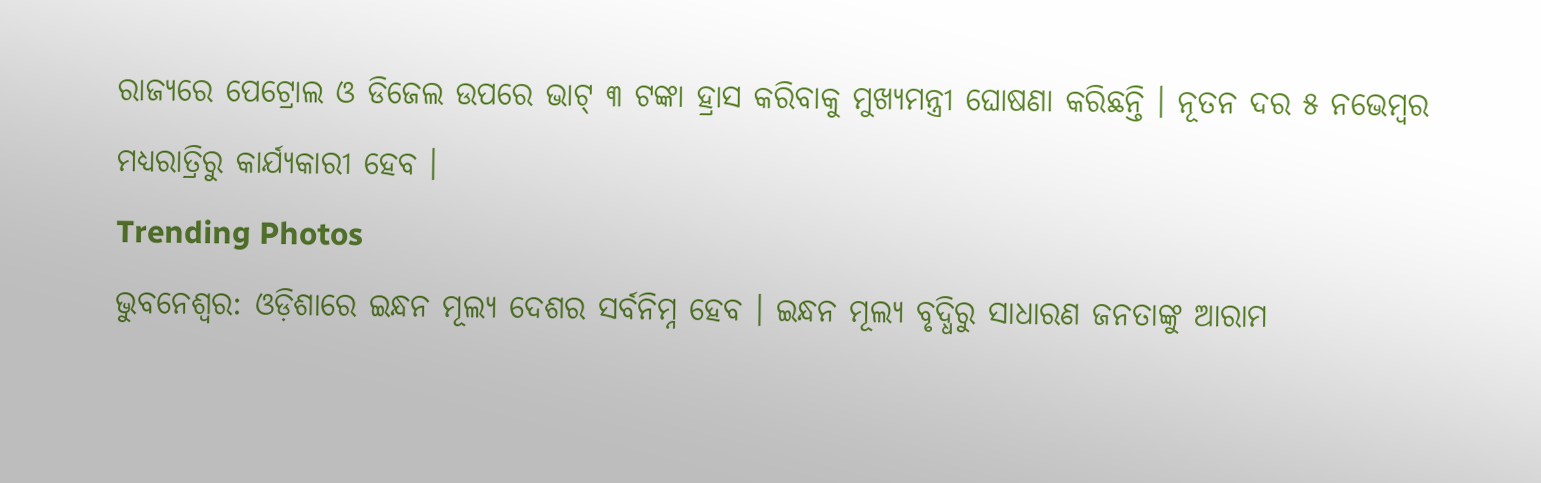ରାଜ୍ୟରେ ପେଟ୍ରୋଲ ଓ ଡିଜେଲ ଉପରେ ଭାଟ୍ ୩ ଟଙ୍କା ହ୍ରାସ କରିବାକୁ ମୁଖ୍ୟମନ୍ତ୍ରୀ ଘୋଷଣା କରିଛନ୍ତି । ନୂତନ ଦର ୫ ନଭେମ୍ବର ମଧ୍ୟରାତ୍ରିରୁ କାର୍ଯ୍ୟକାରୀ ହେବ ।
Trending Photos
ଭୁବନେଶ୍ୱର: ଓଡ଼ିଶାରେ ଇନ୍ଧନ ମୂଲ୍ୟ ଦେଶର ସର୍ବନିମ୍ନ ହେବ । ଇନ୍ଧନ ମୂଲ୍ୟ ବୃଦ୍ଧିରୁ ସାଧାରଣ ଜନତାଙ୍କୁ ଆରାମ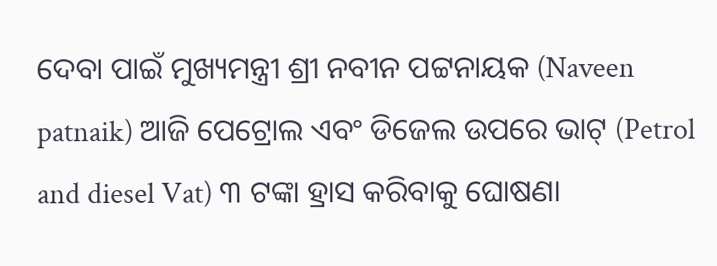ଦେବା ପାଇଁ ମୁଖ୍ୟମନ୍ତ୍ରୀ ଶ୍ରୀ ନବୀନ ପଟ୍ଟନାୟକ (Naveen patnaik) ଆଜି ପେଟ୍ରୋଲ ଏବଂ ଡିଜେଲ ଉପରେ ଭାଟ୍ (Petrol and diesel Vat) ୩ ଟଙ୍କା ହ୍ରାସ କରିବାକୁ ଘୋଷଣା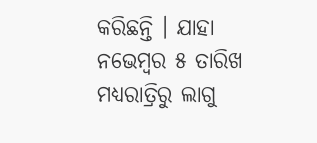କରିଛନ୍ତି । ଯାହା ନଭେମ୍ବର ୫ ତାରିଖ ମଧ୍ୟରାତ୍ରିରୁ ଲାଗୁ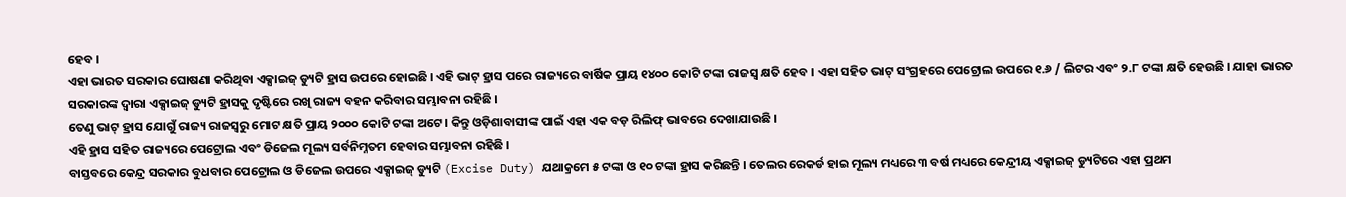ହେବ ।
ଏହା ଭାରତ ସରକାର ଘୋଷଣା କରିଥିବା ଏକ୍ସାଇଜ୍ ଡ୍ୟୁଟି ହ୍ରାସ ଉପରେ ହୋଇଛି । ଏହି ଭାଟ୍ ହ୍ରାସ ପରେ ରାଜ୍ୟରେ ବାର୍ଷିକ ପ୍ରାୟ ୧୪୦୦ କୋଟି ଟଙ୍କା ରାଜସ୍ୱ କ୍ଷତି ହେବ । ଏହା ସହିତ ଭାଟ୍ ସଂଗ୍ରହରେ ପେଟ୍ରୋଲ ଉପରେ ୧.୬ / ଲିଟର ଏବଂ ୨.୮ ଟଙ୍କା କ୍ଷତି ହେଉଛି । ଯାହା ଭାରତ ସରକାରଙ୍କ ଦ୍ୱାରା ଏକ୍ସାଇଜ୍ ଡ୍ୟୁଟି ହ୍ରାସକୁ ଦୃଷ୍ଟିରେ ରଖି ରାଜ୍ୟ ବହନ କରିବାର ସମ୍ଭାବନା ରହିଛି ।
ତେଣୁ ଭାଟ୍ ହ୍ରାସ ଯୋଗୁଁ ରାଜ୍ୟ ରାଜସ୍ୱରୁ ମୋଟ କ୍ଷତି ପ୍ରାୟ ୨୦୦୦ କୋଟି ଟଙ୍କା ଅଟେ । କିନ୍ତୁ ଓଡ଼ିଶାବାସୀଙ୍କ ପାଇଁ ଏହା ଏକ ବଡ଼ ରିଲିଫ୍ ଭାବରେ ଦେଖାଯାଉଛି ।
ଏହି ହ୍ରାସ ସହିତ ରାଜ୍ୟରେ ପେଟ୍ରୋଲ ଏବଂ ଡିଜେଲ ମୂଲ୍ୟ ସର୍ବନିମ୍ନତମ ହେବାର ସମ୍ଭାବନା ରହିଛି ।
ବାସ୍ତବରେ କେନ୍ଦ୍ର ସରକାର ବୁଧବାର ପେଟ୍ରୋଲ ଓ ଡିଜେଲ ଉପରେ ଏକ୍ସାଇଜ୍ ଡ୍ୟୁଟି (Excise Duty) ଯଥାକ୍ରମେ ୫ ଟଙ୍କା ଓ ୧୦ ଟଙ୍କା ହ୍ରାସ କରିଛନ୍ତି । ତେଲର ରେକର୍ଡ ହାଇ ମୂଲ୍ୟ ମଧ୍ୟରେ ୩ ବର୍ଷ ମଧ୍ୟରେ କେନ୍ଦ୍ରୀୟ ଏକ୍ସାଇଜ୍ ଡ୍ୟୁଟିରେ ଏହା ପ୍ରଥମ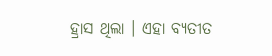ହ୍ରାସ ଥିଲା । ଏହା ବ୍ୟତୀତ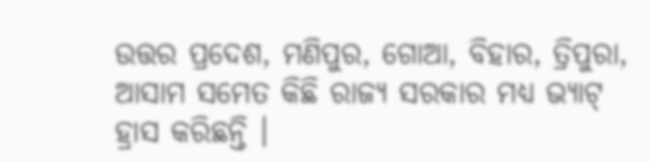ଉତ୍ତର ପ୍ରଦେଶ, ମଣିପୁର, ଗୋଆ, ବିହାର, ତ୍ରିପୁରା, ଆସାମ ସମେତ କିଛି ରାଜ୍ୟ ସରକାର ମଧ୍ୟ ଭ୍ୟାଟ୍ ହ୍ରାସ କରିଛନ୍ତି ।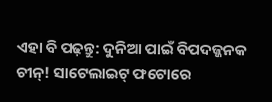ଏହା ବି ପଢ଼ନ୍ତୁ: ଦୁନିଆ ପାଇଁ ବିପଦଜ୍ଜନକ ଚୀନ୍! ସାଟେଲାଇଟ୍ ଫଟୋରେ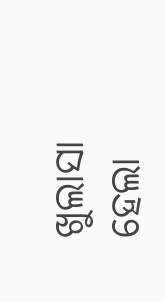ଖୁଲାସା ହେଲା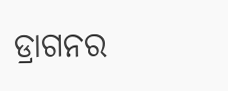ଡ୍ରାଗନର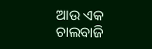ଆଉ ଏକ ଚାଲବାଜି